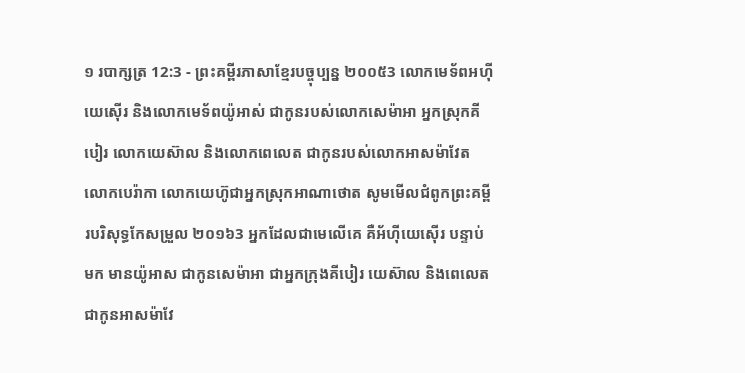១ របាក្សត្រ 12:3 - ព្រះគម្ពីរភាសាខ្មែរបច្ចុប្បន្ន ២០០៥3 លោកមេទ័ពអហ៊ីយេស៊ើរ និងលោកមេទ័ពយ៉ូអាស់ ជាកូនរបស់លោកសេម៉ាអា អ្នកស្រុកគីបៀរ លោកយេស៊ាល និងលោកពេលេត ជាកូនរបស់លោកអាសម៉ាវែត លោកបេរ៉ាកា លោកយេហ៊ូជាអ្នកស្រុកអាណាថោត សូមមើលជំពូកព្រះគម្ពីរបរិសុទ្ធកែសម្រួល ២០១៦3 អ្នកដែលជាមេលើគេ គឺអ័ហ៊ីយេស៊ើរ បន្ទាប់មក មានយ៉ូអាស ជាកូនសេម៉ាអា ជាអ្នកក្រុងគីបៀរ យេស៊ាល និងពេលេត ជាកូនអាសម៉ាវែ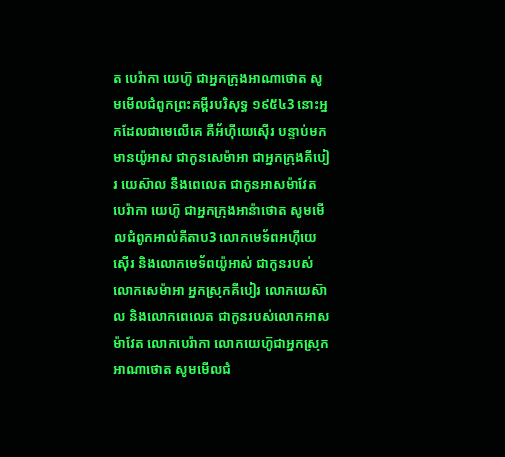ត បេរ៉ាកា យេហ៊ូ ជាអ្នកក្រុងអាណាថោត សូមមើលជំពូកព្រះគម្ពីរបរិសុទ្ធ ១៩៥៤3 នោះអ្នកដែលជាមេលើគេ គឺអ័ហ៊ីយេស៊ើរ បន្ទាប់មកមានយ៉ូអាស ជាកូនសេម៉ាអា ជាអ្នកក្រុងគីបៀរ យេស៊ាល នឹងពេលេត ជាកូនអាសម៉ាវែត បេរ៉ាកា យេហ៊ូ ជាអ្នកក្រុងអាន៉ាថោត សូមមើលជំពូកអាល់គីតាប3 លោកមេទ័ពអហ៊ីយេស៊ើរ និងលោកមេទ័ពយ៉ូអាស់ ជាកូនរបស់លោកសេម៉ាអា អ្នកស្រុកគីបៀរ លោកយេស៊ាល និងលោកពេលេត ជាកូនរបស់លោកអាសម៉ាវែត លោកបេរ៉ាកា លោកយេហ៊ូជាអ្នកស្រុកអាណាថោត សូមមើលជំ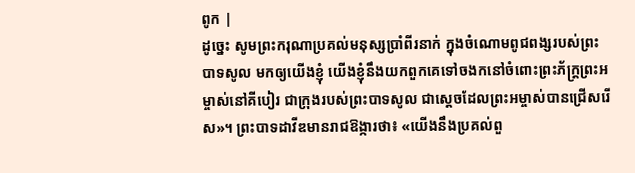ពូក |
ដូច្នេះ សូមព្រះករុណាប្រគល់មនុស្សប្រាំពីរនាក់ ក្នុងចំណោមពូជពង្សរបស់ព្រះបាទសូល មកឲ្យយើងខ្ញុំ យើងខ្ញុំនឹងយកពួកគេទៅចងកនៅចំពោះព្រះភ័ក្ត្រព្រះអម្ចាស់នៅគីបៀរ ជាក្រុងរបស់ព្រះបាទសូល ជាស្ដេចដែលព្រះអម្ចាស់បានជ្រើសរើស»។ ព្រះបាទដាវីឌមានរាជឱង្ការថា៖ «យើងនឹងប្រគល់ពួ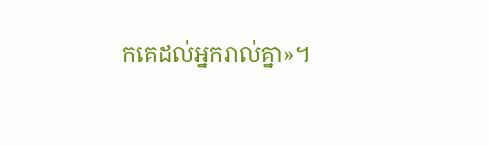កគេដល់អ្នករាល់គ្នា»។